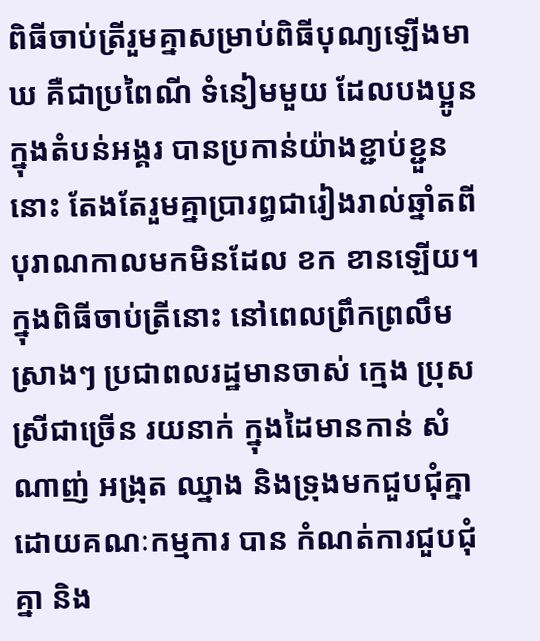ពិធីចាប់ត្រីរួមគ្នាសម្រាប់ពិធីបុណ្យឡើងមាឃ គឺជាប្រពៃណី ទំនៀមមួយ ដែលបងប្អូនក្នុងតំបន់អង្គរ បានប្រកាន់យ៉ាងខ្ជាប់ខ្ជួននោះ តែងតែរួមគ្នាប្រារព្ធជារៀងរាល់ឆ្នាំតពីបុរាណកាលមកមិនដែល ខក ខានឡើយ។
ក្នុងពិធីចាប់ត្រីនោះ នៅពេលព្រឹកព្រលឹមស្រាងៗ ប្រជាពលរដ្ឋមានចាស់ ក្មេង ប្រុស ស្រីជាច្រើន រយនាក់ ក្នុងដៃមានកាន់ សំណាញ់ អង្រុត ឈ្នាង និងទ្រុងមកជួបជុំគ្នា ដោយគណៈកម្មការ បាន កំណត់ការជួបជុំគ្នា និង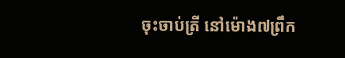ចុះចាប់ត្រី នៅម៉ោង៧ព្រឹក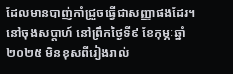ដែលមានបាញ់កាំជ្រួចធ្វើជាសញ្ញាផងដែរ។ នៅចុងសប្តាហ៍ នៅព្រឹកថ្ងៃទី៩ ខែកុម្ភៈឆ្នាំ២០២៥ មិនខុសពីរៀងរាល់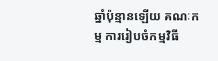ឆ្នាំប៉ុន្មានឡើយ គណៈកម្ម ការរៀបចំកម្មវិធី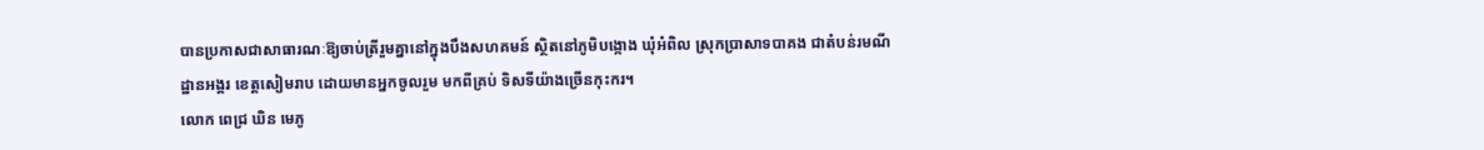បានប្រកាសជាសាធារណៈឱ្យចាប់ត្រីរួមគ្នានៅក្នុងបឹងសហគមន៍ ស្ថិតនៅភូមិបង្កោង ឃុំអំពិល ស្រុកប្រាសាទបាគង ជាតំបន់រមណីដ្ឋានអង្គរ ខេត្ដសៀមរាប ដោយមានអ្នកចូលរួម មកពីគ្រប់ ទិសទីយ៉ាងច្រើនកុះករ។
លោក ពេជ្រ ឃិន មេភូ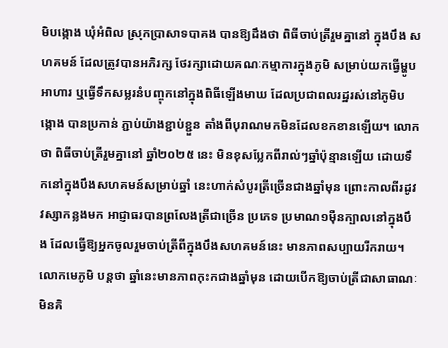មិបង្កោង ឃុំអំពិល ស្រុកប្រាសាទបាគង បានឱ្យដឹងថា ពិធីចាប់ត្រីរួមគ្នានៅ ក្នុងបឹង សហគមន៍ ដែលត្រូវបានអភិរក្ស ថែរក្សាដោយគណៈកម្មាការក្នុងភូមិ សម្រាប់យកធ្វើម្ហូប អាហារ ឬធ្វើទឹកសម្លរនំបញ្ចុកនៅក្នុងពិធីឡើងមាឃ ដែលប្រជាពលរដ្ឋរស់នៅភូមិបង្កោង បានប្រកាន់ ភ្ជាប់យ៉ាងខ្ជាប់ខ្ជួន តាំងពីបុរាណមកមិនដែលខកខានឡើយ។ លោកថា ពិធីចាប់ត្រីរួមគ្នានៅ ឆ្នាំ២០២៥ នេះ មិនខុសប្លែកពីរាល់ៗឆ្នាំប៉ុន្មានឡើយ ដោយទឹកនៅក្នុងបឹងសហគមន៍សម្រាប់ឆ្នាំ នេះហាក់សំបូរត្រីច្រើនជាងឆ្នាំមុន ព្រោះកាលពីរដូវវស្សាកន្លងមក អាជ្ញាធរបានព្រលែងត្រីជាច្រើន ប្រភេទ ប្រមាណ១ម៉ឺនក្បាលនៅក្នុងបឹង ដែលធ្វើឱ្យអ្នកចូលរួមចាប់ត្រីពីក្នុងបឹងសហគមន៍នេះ មានភាពសប្បាយរីករាយ។
លោកមេភូមិ បន្តថា ឆ្នាំនេះមានភាពកុះកជាងឆ្នាំមុន ដោយបើកឱ្យចាប់ត្រីជាសាធាណៈ មិនគិ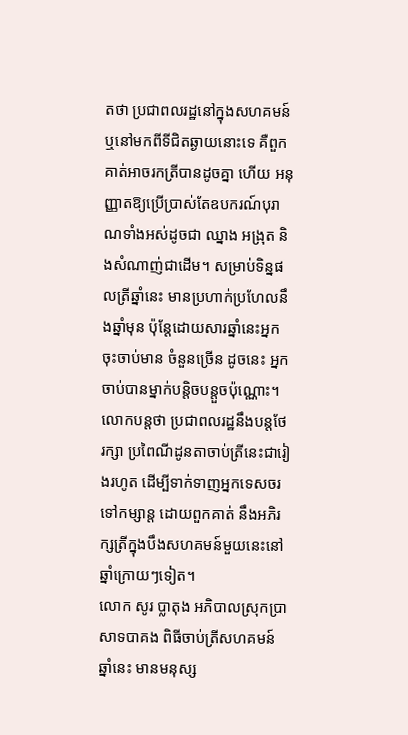តថា ប្រជាពលរដ្ឋនៅក្នុងសហគមន៍ ឬនៅមកពីទីជិតឆ្ងាយនោះទេ គឺពួកគាត់អាចរកត្រីបានដូចគ្នា ហើយ អនុញ្ញាតឱ្យប្រើប្រាស់តែឧបករណ៍បុរាណទាំងអស់ដូចជា ឈ្នាង អង្រុត និងសំណាញ់ជាដើម។ សម្រាប់ទិន្នផលត្រីឆ្នាំនេះ មានប្រហាក់ប្រហែលនឹងឆ្នាំមុន ប៉ុន្តែដោយសារឆ្នាំនេះអ្នកចុះចាប់មាន ចំនួនច្រើន ដូចនេះ អ្នកចាប់បានម្នាក់បន្តិចបន្តួចប៉ុណ្ណោះ។ លោកបន្តថា ប្រជាពលរដ្ឋនឹងបន្ដថែរក្សា ប្រពៃណីដូនតាចាប់ត្រីនេះជារៀងរហូត ដើម្បីទាក់ទាញអ្នកទេសចរទៅកម្សាន្ដ ដោយពួកគាត់ នឹងអភិរក្សត្រីក្នុងបឹងសហគមន៍មួយនេះនៅឆ្នាំក្រោយៗទៀត។
លោក សូរ ប្លាតុង អភិបាលស្រុកប្រាសាទបាគង ពិធីចាប់ត្រីសហគមន៍ឆ្នាំនេះ មានមនុស្ស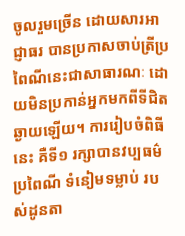ចូលរួមច្រើន ដោយសារអាជ្ញាធរ បានប្រកាសចាប់ត្រីប្រពៃណីនេះជាសាធារណៈ ដោយមិនប្រកាន់អ្នកមកពីទីជិត ឆ្ងាយឡើយ។ ការរៀបចំពិធីនេះ គឺទី១ រក្សាបានវប្បធម៌ ប្រពៃណី ទំនៀមទម្លាប់ របស់ដូនតា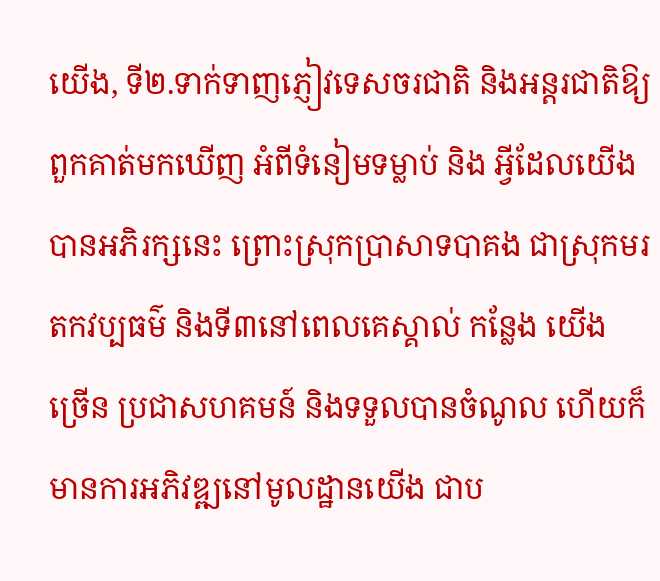យើង, ទី២.ទាក់ទាញភ្ញៀវទេសចរជាតិ និងអន្តរជាតិឱ្យពួកគាត់មកឃើញ អំពីទំនៀមទម្លាប់ និង អ្វីដែលយើង បានអភិរក្សនេះ ព្រោះស្រុកប្រាសាទបាគង ជាស្រុកមរតកវប្បធម៌ និងទី៣នៅពេលគេស្គាល់ កន្លែង យើង ច្រើន ប្រជាសហគមន៍ និងទទួលបានចំណូល ហើយក៏មានការអភិវឌ្ឍនៅមូលដ្ឋានយើង ជាប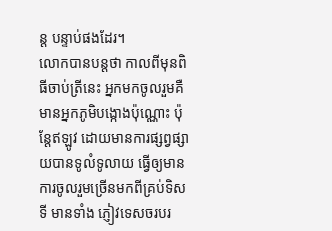ន្ត បន្ទាប់ផងដែរ។
លោកបានបន្តថា កាលពីមុនពិធីចាប់ត្រីនេះ អ្នកមកចូលរួមគឺមានអ្នកភូមិបង្កោងប៉ុណ្ណោះ ប៉ុន្តែឥឡូវ ដោយមានការផ្សព្វផ្សាយបានទូលំទូលាយ ធ្វើឲ្យមានការចូលរួមច្រើនមកពីគ្រប់ទិសទី មានទាំង ភ្ញៀវទេសចរបរ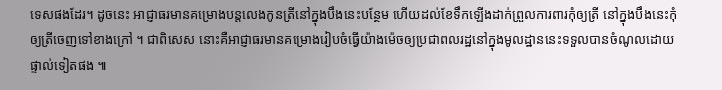ទេសផងដែរ។ ដូចនេះ អាជ្ញាធរមានគម្រោងបន្តលេងកូនត្រីនៅក្នុងបឹងនេះបន្ថែម ហើយដល់ខែទឹកឡើងដាក់ព្រួលការពារកុំឲ្យត្រី នៅក្នុងបឹងនេះកុំឲ្យត្រីចេញទៅខាងក្រៅ ។ ជាពិសេស នោះគឺអាជ្ញាធរមានគម្រោងរៀបចំធ្វើយ៉ាងម៉េចឲ្យប្រជាពលរដ្ឋនៅក្នុងមូលដ្ឋាននេះទទួលបានចំណូលដោយផ្ទាល់ទៀតផង ៕